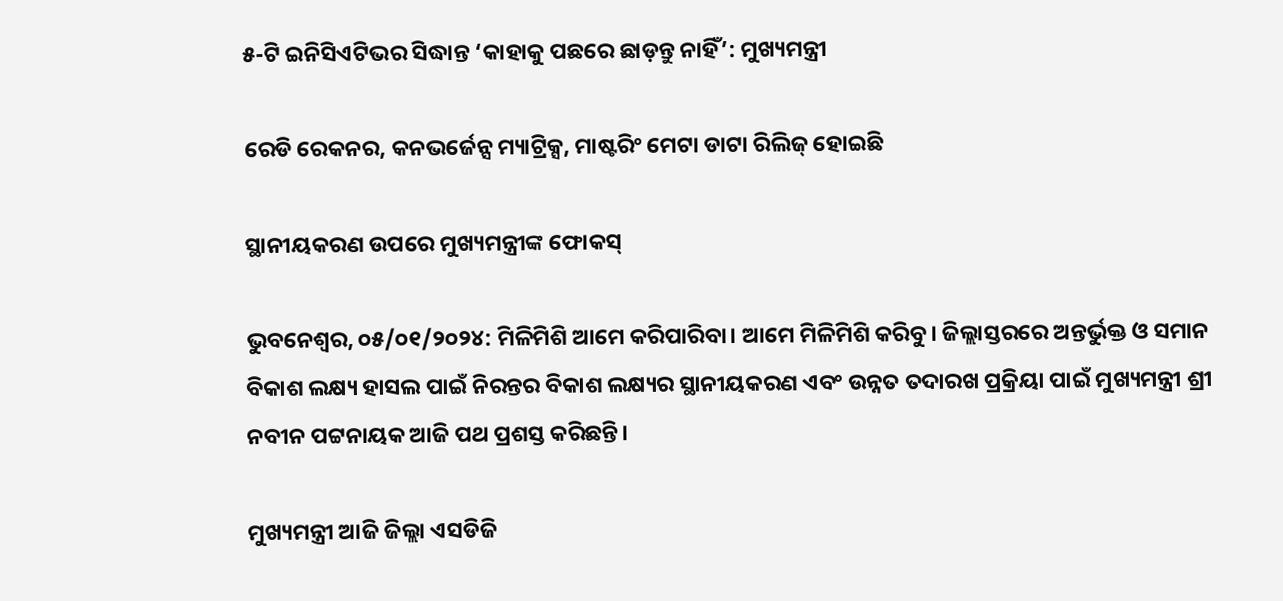୫-ଟି ଇନିସିଏଟିଭର ସିଦ୍ଧାନ୍ତ ‘କାହାକୁ ପଛରେ ଛାଡ଼ନ୍ତୁ ନାହିଁ’: ମୁଖ୍ୟମନ୍ତ୍ରୀ

ରେଡି ରେକନର, କନଭର୍ଜେନ୍ସ ମ୍ୟାଟ୍ରିକ୍ସ, ମାଷ୍ଟରିଂ ମେଟା ଡାଟା ରିଲିଜ୍ ହୋଇଛି

ସ୍ଥାନୀୟକରଣ ଉପରେ ମୁଖ୍ୟମନ୍ତ୍ରୀଙ୍କ ଫୋକସ୍

ଭୁବନେଶ୍ଵର, ୦୫/୦୧/୨୦୨୪: ମିଳିମିଶି ଆମେ କରିପାରିବା। ଆମେ ମିଳିମିଶି କରିବୁ। ଜିଲ୍ଲାସ୍ତରରେ ଅନ୍ତର୍ଭୁକ୍ତ ଓ ସମାନ ବିକାଶ ଲକ୍ଷ୍ୟ ହାସଲ ପାଇଁ ନିରନ୍ତର ବିକାଶ ଲକ୍ଷ୍ୟର ସ୍ଥାନୀୟକରଣ ଏବଂ ଉନ୍ନତ ତଦାରଖ ପ୍ରକ୍ରିୟା ପାଇଁ ମୁଖ୍ୟମନ୍ତ୍ରୀ ଶ୍ରୀ ନବୀନ ପଟ୍ଟନାୟକ ଆଜି ପଥ ପ୍ରଶସ୍ତ କରିଛନ୍ତି।

ମୁଖ୍ୟମନ୍ତ୍ରୀ ଆଜି ଜିଲ୍ଲା ଏସଡିଜି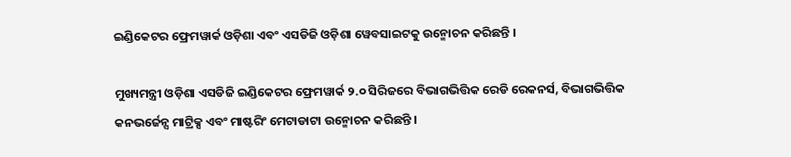ଇଣ୍ଡିକେଟର ଫ୍ରେମୱାର୍କ ଓଡ଼ିଶା ଏବଂ ଏସଡିଜି ଓଡ଼ିଶା ୱେବସାଇଟକୁ ଉନ୍ମୋଚନ କରିଛନ୍ତି ।

ମୁଖ୍ୟମନ୍ତ୍ରୀ ଓଡ଼ିଶା ଏସଡିଜି ଇଣ୍ଡିକେଟର ଫ୍ରେମୱାର୍କ ୨.୦ ସିରିଜରେ ବିଭାଗଭିତ୍ତିକ ରେଡି ରେକନର୍ସ, ବିଭାଗଭିତ୍ତିକ କନଭର୍ଜେନ୍ସ ମାଟ୍ରିକ୍ସ ଏବଂ ମାଷ୍ଟରିଂ ମେଟାଡାଟା ଉନ୍ମୋଚନ କରିଛନ୍ତି ।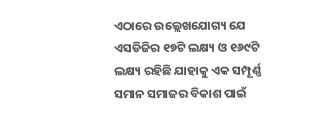ଏଠାରେ ଉଲ୍ଲେଖଯୋଗ୍ୟ ଯେ ଏସଡିଜିର ୧୭ଟି ଲକ୍ଷ୍ୟ ଓ ୧୬୯ଟି ଲକ୍ଷ୍ୟ ରହିଛି ଯାହାକୁ ଏକ ସମ୍ପୂର୍ଣ୍ଣ ସମାନ ସମାଜର ବିକାଶ ପାଇଁ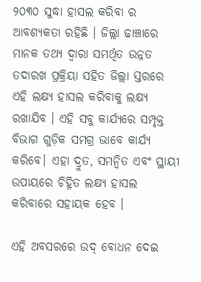୨୦୩୦ ସୁଦ୍ଧା ହାସଲ କରିବା ର ଆବଶ୍ୟକତା ରହିଛି । ଜିଲ୍ଲା ଢାଞ୍ଚାରେ ମାନକ ତଥ୍ୟ ଦ୍ୱାରା ସମର୍ଥିତ ଉନ୍ନତ ତଦାରଖ ପ୍ରକ୍ରିୟା ସହିତ ଜିଲ୍ଲା ସ୍ତରରେ ଏହି ଲକ୍ଷ୍ୟ ହାସଲ କରିବାକୁ ଲକ୍ଷ୍ୟ ରଖାଯିବ । ଏହି ସବୁ କାର୍ଯ୍ୟରେ ସମ୍ପୃକ୍ତ ବିଭାଗ ଗୁଡ଼ିକ ସମଗ୍ର ଭାବେ କାର୍ଯ୍ୟ କରିବେ। ଏହା ଦ୍ରୁତ, ସମନ୍ୱିତ ଏବଂ ସ୍ଥାୟୀ ଉପାୟରେ ଚିହ୍ନିତ ଲକ୍ଷ୍ୟ ହାସଲ କରିବାରେ ସହାୟକ ହେବ ।

ଏହି ଅବସରରେ ଉଦ୍ ବୋଧନ ଦେଇ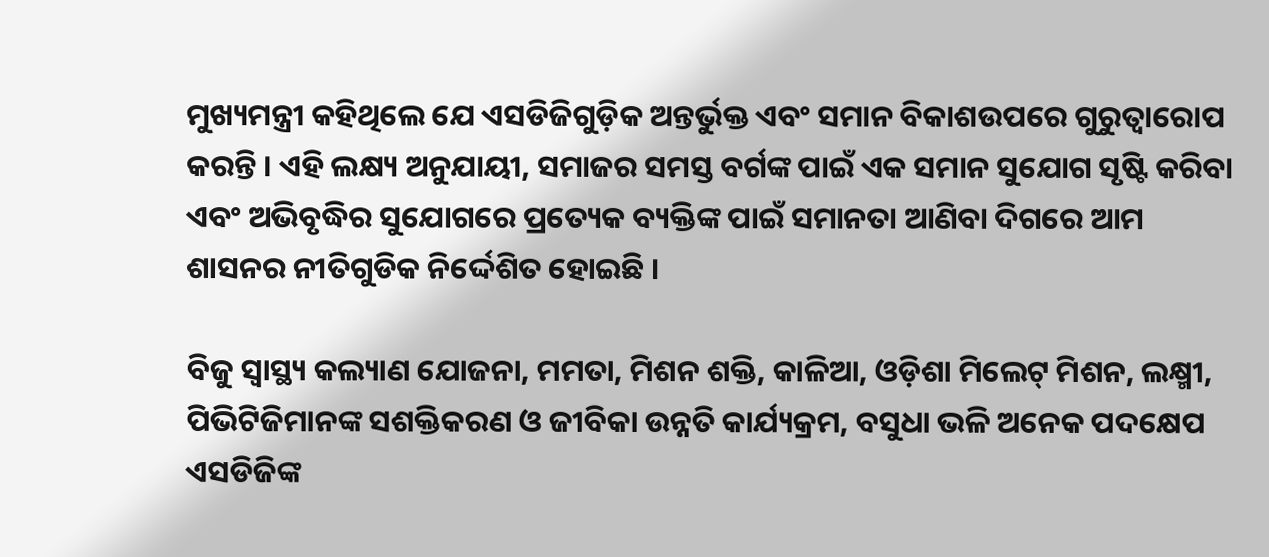ମୁଖ୍ୟମନ୍ତ୍ରୀ କହିଥିଲେ ଯେ ଏସଡିଜିଗୁଡ଼ିକ ଅନ୍ତର୍ଭୁକ୍ତ ଏବଂ ସମାନ ବିକାଶଉପରେ ଗୁରୁତ୍ୱାରୋପ କରନ୍ତି । ଏହି ଲକ୍ଷ୍ୟ ଅନୁଯାୟୀ, ସମାଜର ସମସ୍ତ ବର୍ଗଙ୍କ ପାଇଁ ଏକ ସମାନ ସୁଯୋଗ ସୃଷ୍ଟି କରିବା ଏବଂ ଅଭିବୃଦ୍ଧିର ସୁଯୋଗରେ ପ୍ରତ୍ୟେକ ବ୍ୟକ୍ତିଙ୍କ ପାଇଁ ସମାନତା ଆଣିବା ଦିଗରେ ଆମ ଶାସନର ନୀତିଗୁଡିକ ନିର୍ଦ୍ଦେଶିତ ହୋଇଛି ।

ବିଜୁ ସ୍ୱାସ୍ଥ୍ୟ କଲ୍ୟାଣ ଯୋଜନା, ମମତା, ମିଶନ ଶକ୍ତି, କାଳିଆ, ଓଡ଼ିଶା ମିଲେଟ୍ ମିଶନ, ଲକ୍ଷ୍ମୀ, ପିଭିଟିଜିମାନଙ୍କ ସଶକ୍ତିକରଣ ଓ ଜୀବିକା ଉନ୍ନତି କାର୍ଯ୍ୟକ୍ରମ, ବସୁଧା ଭଳି ଅନେକ ପଦକ୍ଷେପ ଏସଡିଜିଙ୍କ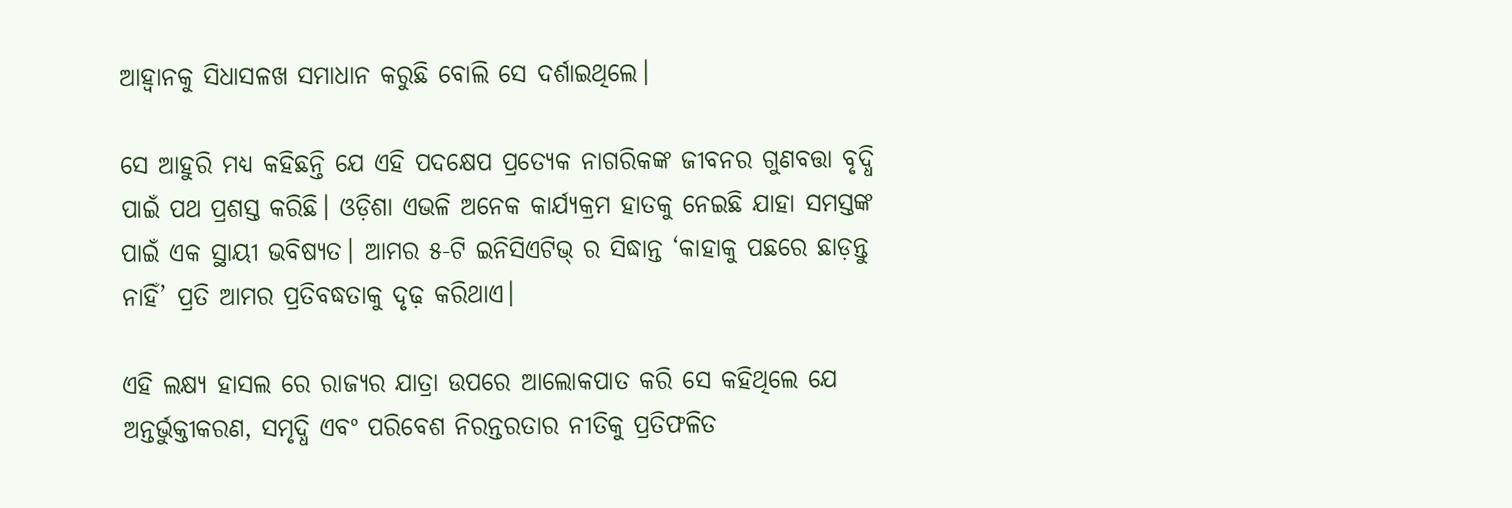ଆହ୍ୱାନକୁ ସିଧାସଳଖ ସମାଧାନ କରୁଛି ବୋଲି ସେ ଦର୍ଶାଇଥିଲେ।

ସେ ଆହୁରି ମଧ୍ୟ କହିଛନ୍ତି ଯେ ଏହି ପଦକ୍ଷେପ ପ୍ରତ୍ୟେକ ନାଗରିକଙ୍କ ଜୀବନର ଗୁଣବତ୍ତା ବୃଦ୍ଧି ପାଇଁ ପଥ ପ୍ରଶସ୍ତ କରିଛି। ଓଡ଼ିଶା ଏଭଳି ଅନେକ କାର୍ଯ୍ୟକ୍ରମ ହାତକୁ ନେଇଛି ଯାହା ସମସ୍ତଙ୍କ ପାଇଁ ଏକ ସ୍ଥାୟୀ ଭବିଷ୍ୟତ। ଆମର ୫-ଟି ଇନିସିଏଟିଭ୍ ର ସିଦ୍ଧାନ୍ତ ‘କାହାକୁ ପଛରେ ଛାଡ଼ନ୍ତୁ ନାହିଁ’ ପ୍ରତି ଆମର ପ୍ରତିବଦ୍ଧତାକୁ ଦୃଢ଼ କରିଥାଏ।

ଏହି ଲକ୍ଷ୍ୟ ହାସଲ ରେ ରାଜ୍ୟର ଯାତ୍ରା ଉପରେ ଆଲୋକପାତ କରି ସେ କହିଥିଲେ ଯେ ଅନ୍ତର୍ଭୁକ୍ତୀକରଣ, ସମୃଦ୍ଧି ଏବଂ ପରିବେଶ ନିରନ୍ତରତାର ନୀତିକୁ ପ୍ରତିଫଳିତ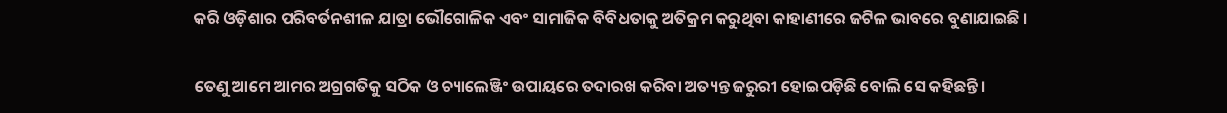କରି ଓଡ଼ିଶାର ପରିବର୍ତନଶୀଳ ଯାତ୍ରା ଭୌଗୋଳିକ ଏବଂ ସାମାଜିକ ବିବିଧତାକୁ ଅତିକ୍ରମ କରୁଥିବା କାହାଣୀରେ ଜଟିଳ ଭାବରେ ବୁଣାଯାଇଛି ।

ତେଣୁ ଆମେ ଆମର ଅଗ୍ରଗତିକୁ ସଠିକ ଓ ଚ୍ୟାଲେଞ୍ଜିଂ ଉପାୟରେ ତଦାରଖ କରିବା ଅତ୍ୟନ୍ତ ଜରୁରୀ ହୋଇପଡ଼ିଛି ବୋଲି ସେ କହିଛନ୍ତି।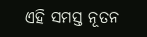ଏହି ସମସ୍ତ ନୂତନ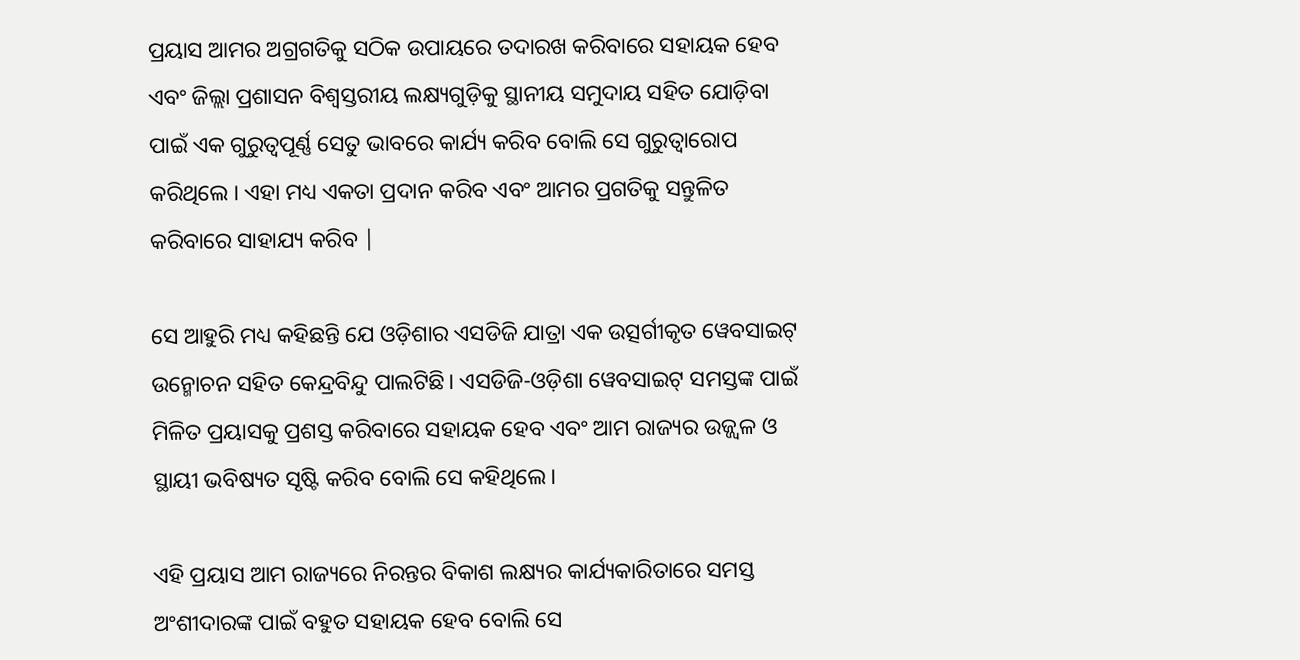ପ୍ରୟାସ ଆମର ଅଗ୍ରଗତିକୁ ସଠିକ ଉପାୟରେ ତଦାରଖ କରିବାରେ ସହାୟକ ହେବ ଏବଂ ଜିଲ୍ଲା ପ୍ରଶାସନ ବିଶ୍ୱସ୍ତରୀୟ ଲକ୍ଷ୍ୟଗୁଡ଼ିକୁ ସ୍ଥାନୀୟ ସମୁଦାୟ ସହିତ ଯୋଡ଼ିବା ପାଇଁ ଏକ ଗୁରୁତ୍ୱପୂର୍ଣ୍ଣ ସେତୁ ଭାବରେ କାର୍ଯ୍ୟ କରିବ ବୋଲି ସେ ଗୁରୁତ୍ୱାରୋପ କରିଥିଲେ । ଏହା ମଧ୍ୟ ଏକତା ପ୍ରଦାନ କରିବ ଏବଂ ଆମର ପ୍ରଗତିକୁ ସନ୍ତୁଳିତ କରିବାରେ ସାହାଯ୍ୟ କରିବ |

ସେ ଆହୁରି ମଧ୍ୟ କହିଛନ୍ତି ଯେ ଓଡ଼ିଶାର ଏସଡିଜି ଯାତ୍ରା ଏକ ଉତ୍ସର୍ଗୀକୃତ ୱେବସାଇଟ୍ ଉନ୍ମୋଚନ ସହିତ କେନ୍ଦ୍ରବିନ୍ଦୁ ପାଲଟିଛି। ଏସଡିଜି-ଓଡ଼ିଶା ୱେବସାଇଟ୍ ସମସ୍ତଙ୍କ ପାଇଁ ମିଳିତ ପ୍ରୟାସକୁ ପ୍ରଶସ୍ତ କରିବାରେ ସହାୟକ ହେବ ଏବଂ ଆମ ରାଜ୍ୟର ଉଜ୍ଜ୍ୱଳ ଓ ସ୍ଥାୟୀ ଭବିଷ୍ୟତ ସୃଷ୍ଟି କରିବ ବୋଲି ସେ କହିଥିଲେ।

ଏହି ପ୍ରୟାସ ଆମ ରାଜ୍ୟରେ ନିରନ୍ତର ବିକାଶ ଲକ୍ଷ୍ୟର କାର୍ଯ୍ୟକାରିତାରେ ସମସ୍ତ ଅଂଶୀଦାରଙ୍କ ପାଇଁ ବହୁତ ସହାୟକ ହେବ ବୋଲି ସେ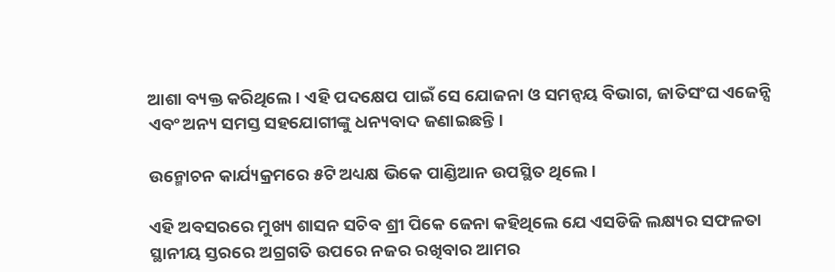ଆଶା ବ୍ୟକ୍ତ କରିଥିଲେ । ଏହି ପଦକ୍ଷେପ ପାଇଁ ସେ ଯୋଜନା ଓ ସମନ୍ଵୟ ବିଭାଗ, ଜାତିସଂଘ ଏଜେନ୍ସି ଏବଂ ଅନ୍ୟ ସମସ୍ତ ସହଯୋଗୀଙ୍କୁ ଧନ୍ୟବାଦ ଜଣାଇଛନ୍ତି।

ଉନ୍ମୋଚନ କାର୍ଯ୍ୟକ୍ରମରେ ୫ଟି ଅଧ୍ୟକ୍ଷ ଭିକେ ପାଣ୍ଡିଆନ ଉପସ୍ଥିତ ଥିଲେ।

ଏହି ଅବସରରେ ମୁଖ୍ୟ ଶାସନ ସଚିବ ଶ୍ରୀ ପିକେ ଜେନା କହିଥିଲେ ଯେ ଏସଡିଜି ଲକ୍ଷ୍ୟର ସଫଳତା ସ୍ଥାନୀୟ ସ୍ତରରେ ଅଗ୍ରଗତି ଉପରେ ନଜର ରଖିବାର ଆମର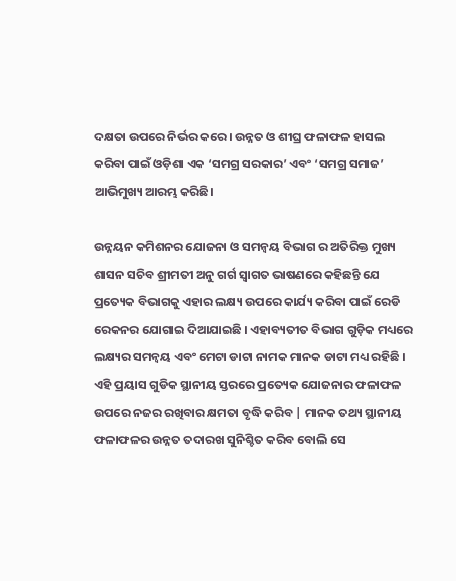ଦକ୍ଷତା ଉପରେ ନିର୍ଭର କରେ । ଉନ୍ନତ ଓ ଶୀଘ୍ର ଫଳାଫଳ ହାସଲ କରିବା ପାଇଁ ଓଡ଼ିଶା ଏକ ‘ସମଗ୍ର ସରକାର’ ଏବଂ ‘ସମଗ୍ର ସମାଜ’ ଆଭିମୁଖ୍ୟ ଆରମ୍ଭ କରିଛି।

ଉନ୍ନୟନ କମିଶନର ଯୋଜନା ଓ ସମନ୍ବୟ ବିଭାଗ ର ଅତିରିକ୍ତ ମୁଖ୍ୟ ଶାସନ ସଚିବ ଶ୍ରୀମତୀ ଅନୁ ଗର୍ଗ ସ୍ୱାଗତ ଭାଷଣରେ କହିଛନ୍ତି ଯେ ପ୍ରତ୍ୟେକ ବିଭାଗକୁ ଏହାର ଲକ୍ଷ୍ୟ ଉପରେ କାର୍ଯ୍ୟ କରିବା ପାଇଁ ରେଡି ରେକନର ଯୋଗାଇ ଦିଆଯାଇଛି । ଏହାବ୍ୟତୀତ ବିଭାଗ ଗୁଡ଼ିକ ମଧ୍ୟରେ ଲକ୍ଷ୍ୟର ସମନ୍ୱୟ ଏବଂ ମେଟା ଡାଟା ନାମକ ମାନକ ଡାଟା ମଧ୍ୟ ରହିଛି । ଏହି ପ୍ରୟାସ ଗୁଡିକ ସ୍ଥାନୀୟ ସ୍ତରରେ ପ୍ରତ୍ୟେକ ଯୋଜନାର ଫଳାଫଳ ଉପରେ ନଜର ରଖିବାର କ୍ଷମତା ବୃଦ୍ଧି କରିବ | ମାନକ ତଥ୍ୟ ସ୍ଥାନୀୟ ଫଳାଫଳର ଉନ୍ନତ ତଦାରଖ ସୁନିଶ୍ଚିତ କରିବ ବୋଲି ସେ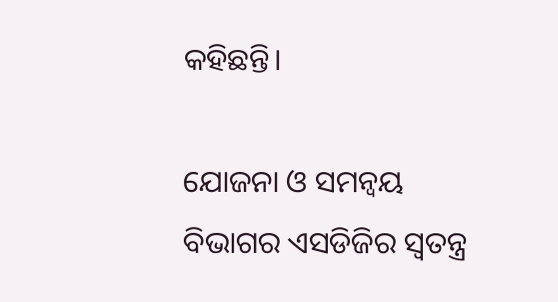କହିଛନ୍ତି।

ଯୋଜନା ଓ ସମନ୍ଵୟ ବିଭାଗର ଏସଡିଜିର ସ୍ବତନ୍ତ୍ର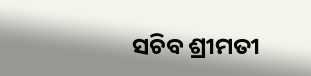ସଚିବ ଶ୍ରୀମତୀ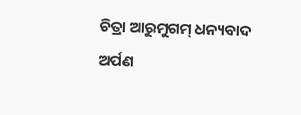ଚିତ୍ରା ଆରୁମୁଗମ୍ ଧନ୍ୟବାଦ ଅର୍ପଣ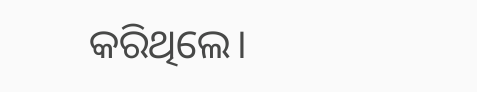କରିଥିଲେ।